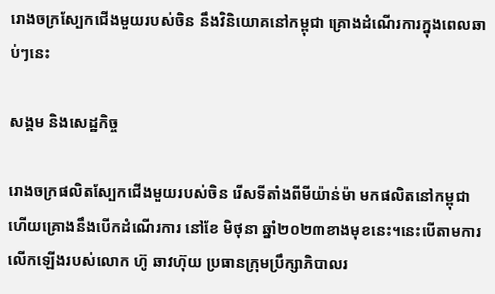រោងចក្រស្បែកជើងមួយរបស់ចិន នឹងវិនិយោគនៅកម្ពុជា គ្រោងដំណើរការក្នុងពេលឆាប់ៗនេះ

សង្គម និងសេដ្ឋកិច្ច

រោងចក្រផលិតស្បែកជើងមួយរបស់ចិន រើសទីតាំងពីមីយ៉ាន់ម៉ា មកផលិតនៅកម្ពុជា ហើយគ្រោងនឹងបើកដំណើរការ នៅខែ មិថុនា ឆ្នាំ២០២៣ខាងមុខនេះ។នេះបើតាមការលើកឡើងរបស់លោក ហ៊ូ ឆាវហ៊ុយ ប្រធានក្រុមប្រឹក្សាភិបាលរ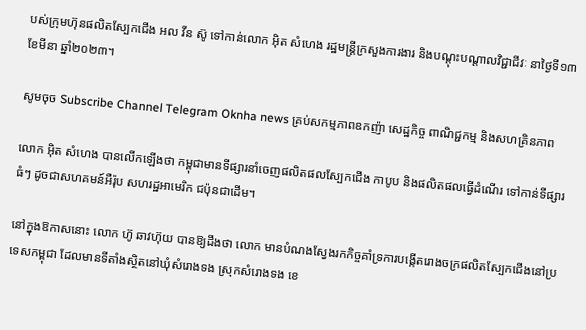បស់ក្រុមហ៊ុនផលិតស្បែកជើង អល វីន ស៊ូ ទៅកាន់លោក អ៊ិត សំហេង រដ្ឋមន្ត្រីក្រសួងការងារ និងបណ្តុះបណ្តាលវិជ្ជាជីវៈ នាថ្ងៃទី១៣ ខែមីនា ឆ្នាំ២០២៣។

សូមចុច Subscribe Channel Telegram Oknha news គ្រប់សកម្មភាពឧកញ៉ា សេដ្ឋកិច្ច ពាណិជ្ជកម្ម និងសហគ្រិនភាព

លោក អ៊ិត សំហេង បានលើកឡើងថា កម្ពុជាមានទីផ្សារនាំចេញផលិតផលស្បែកជើង កាបូប និងផលិតផលធ្វើដំណើរ ទៅកាន់ទីផ្សារធំៗ ដូចជាសហគមន៍អឺរ៉ុប សហរដ្ឋអាមេរិក ជប៉ុនជាដើម។

នៅក្នុងឱកាសនោះ លោក ហ៊ូ ឆាវហ៊ុយ បានឱ្យដឹងថា លោក មានបំណងស្វែងរកកិច្ចគាំទ្រការបង្កើតរោងចក្រផលិតស្បែកជើងនៅប្រទេសកម្ពុជា ដែលមានទីតាំងស្ថិតនៅឃុំសំរោងទង ស្រុកសំរោងទង ខេ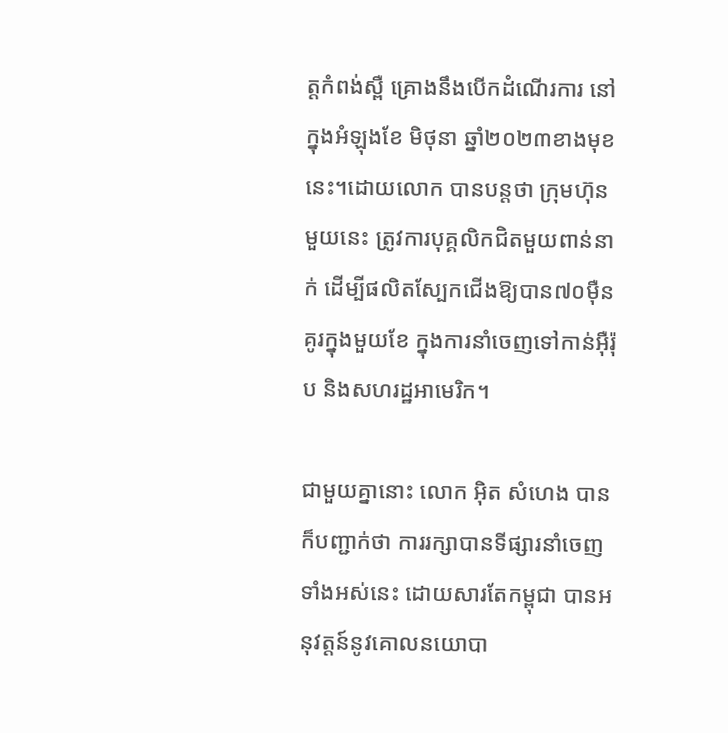ត្តកំពង់ស្ពឺ គ្រោងនឹងបើកដំណើរការ នៅក្នុងអំឡុងខែ មិថុនា ឆ្នាំ២០២៣ខាងមុខនេះ។ដោយលោក បានបន្តថា ក្រុមហ៊ុន មួយនេះ ត្រូវការបុគ្គលិកជិតមួយពាន់នាក់ ដើម្បីផលិតស្បែកជើងឱ្យបាន៧០ម៉ឺនគូរក្នុងមួយខែ ក្នុងការនាំចេញទៅកាន់អ៊ឺរ៉ុប និងសហរដ្ឋអាមេរិក។

ជាមួយគ្នានោះ លោក អ៊ិត សំហេង បានក៏បញ្ជាក់ថា ការរក្សាបានទីផ្សារនាំចេញទាំងអស់នេះ ដោយសារតែកម្ពុជា បានអនុវត្តន៍នូវគោលនយោបា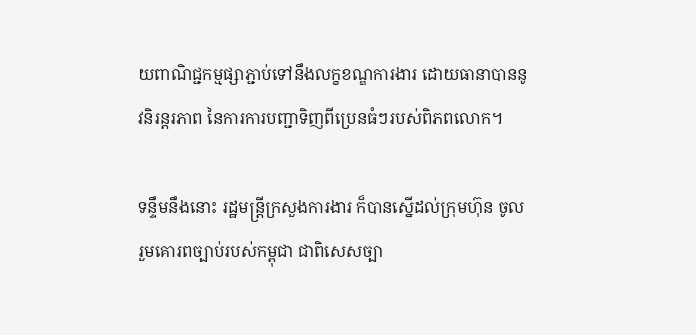យពាណិជ្ជកម្មផ្សាភ្ជាប់ទៅនឹងលក្ខខណ្ឌការងារ ដោយធានាបាននូវនិរន្តរភាព នៃការការបញ្ជាទិញពីប្រេនធំៗរបស់ពិភពលោក។

ទន្ទឹមនឹងនោះ រដ្ឋមន្រ្តីក្រសួងការងារ ក៏បានស្នើដល់ក្រុមហ៊ុន ចូលរួមគោរពច្បាប់របស់កម្ពុជា ជាពិសេសច្បា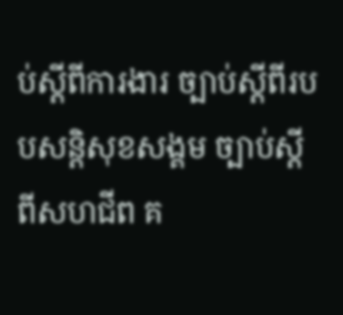ប់ស្តីពីការងារ ច្បាប់ស្តីពីរបបសន្តិសុខសង្គម ច្បាប់ស្តីពីសហជីព គ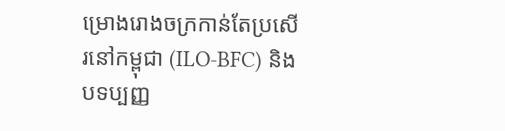ម្រោងរោងចក្រកាន់តែប្រសើរនៅកម្ពុជា (ILO-BFC) និងបទប្បញ្ញ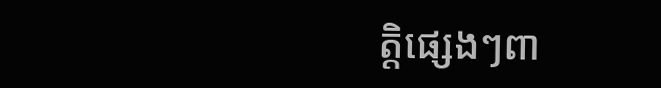ត្តិផ្សេងៗពា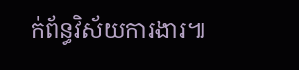ក់ព័ន្ធវិស័យការងារ៕